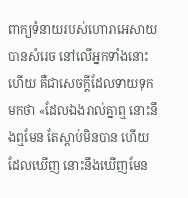ពាក្យទំនាយរបស់ហោរាអេសាយបានសំរេច នៅលើអ្នកទាំងនោះហើយ គឺជាសេចក្ដីដែលទាយទុកមកថា «ដែលឯងរាល់គ្នាឮ នោះនឹងឮមែន តែស្ដាប់មិនបាន ហើយដែលឃើញ នោះនឹងឃើញមែន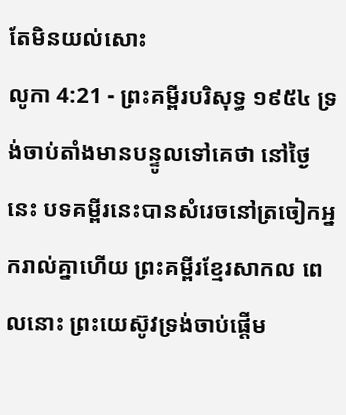តែមិនយល់សោះ
លូកា 4:21 - ព្រះគម្ពីរបរិសុទ្ធ ១៩៥៤ ទ្រង់ចាប់តាំងមានបន្ទូលទៅគេថា នៅថ្ងៃនេះ បទគម្ពីរនេះបានសំរេចនៅត្រចៀកអ្នករាល់គ្នាហើយ ព្រះគម្ពីរខ្មែរសាកល ពេលនោះ ព្រះយេស៊ូវទ្រង់ចាប់ផ្ដើម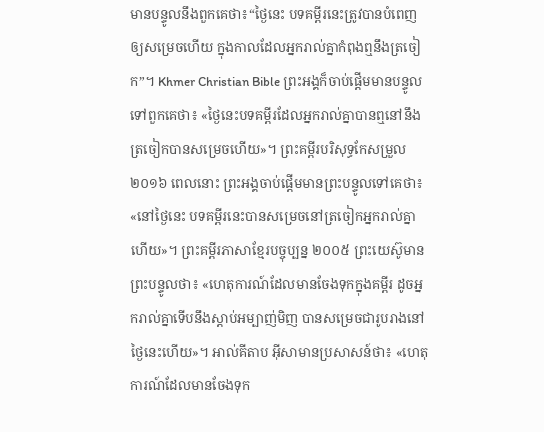មានបន្ទូលនឹងពួកគេថា៖“ថ្ងៃនេះ បទគម្ពីរនេះត្រូវបានបំពេញឲ្យសម្រេចហើយ ក្នុងកាលដែលអ្នករាល់គ្នាកំពុងឮនឹងត្រចៀក”។ Khmer Christian Bible ព្រះអង្គក៏ចាប់ផ្ដើមមានបន្ទូលទៅពួកគេថា៖ «ថ្ងៃនេះបទគម្ពីរដែលអ្នករាល់គ្នាបានឮនៅនឹងត្រចៀកបានសម្រេចហើយ»។ ព្រះគម្ពីរបរិសុទ្ធកែសម្រួល ២០១៦ ពេលនោះ ព្រះអង្គចាប់ផ្ដើមមានព្រះបន្ទូលទៅគេថា៖ «នៅថ្ងៃនេះ បទគម្ពីរនេះបានសម្រេចនៅត្រចៀកអ្នករាល់គ្នាហើយ»។ ព្រះគម្ពីរភាសាខ្មែរបច្ចុប្បន្ន ២០០៥ ព្រះយេស៊ូមានព្រះបន្ទូលថា៖ «ហេតុការណ៍ដែលមានចែងទុកក្នុងគម្ពីរ ដូចអ្នករាល់គ្នាទើបនឹងស្ដាប់អម្បាញ់មិញ បានសម្រេចជារូបរាងនៅថ្ងៃនេះហើយ»។ អាល់គីតាប អ៊ីសាមានប្រសាសន៍ថា៖ «ហេតុការណ៍ដែលមានចែងទុក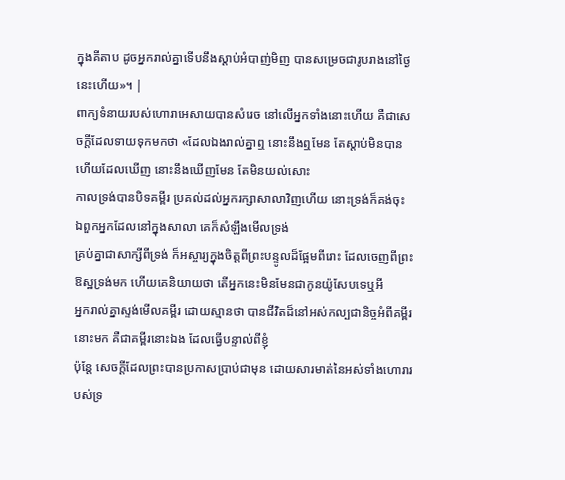ក្នុងគីតាប ដូចអ្នករាល់គ្នាទើបនឹងស្ដាប់អំបាញ់មិញ បានសម្រេចជារូបរាងនៅថ្ងៃនេះហើយ»។ |
ពាក្យទំនាយរបស់ហោរាអេសាយបានសំរេច នៅលើអ្នកទាំងនោះហើយ គឺជាសេចក្ដីដែលទាយទុកមកថា «ដែលឯងរាល់គ្នាឮ នោះនឹងឮមែន តែស្ដាប់មិនបាន ហើយដែលឃើញ នោះនឹងឃើញមែន តែមិនយល់សោះ
កាលទ្រង់បានបិទគម្ពីរ ប្រគល់ដល់អ្នករក្សាសាលាវិញហើយ នោះទ្រង់ក៏គង់ចុះ ឯពួកអ្នកដែលនៅក្នុងសាលា គេក៏សំឡឹងមើលទ្រង់
គ្រប់គ្នាជាសាក្សីពីទ្រង់ ក៏អស្ចារ្យក្នុងចិត្តពីព្រះបន្ទូលដ៏ផ្អែមពីរោះ ដែលចេញពីព្រះឱស្ឋទ្រង់មក ហើយគេនិយាយថា តើអ្នកនេះមិនមែនជាកូនយ៉ូសែបទេឬអី
អ្នករាល់គ្នាស្ទង់មើលគម្ពីរ ដោយស្មានថា បានជីវិតដ៏នៅអស់កល្បជានិច្ចអំពីគម្ពីរនោះមក គឺជាគម្ពីរនោះឯង ដែលធ្វើបន្ទាល់ពីខ្ញុំ
ប៉ុន្តែ សេចក្ដីដែលព្រះបានប្រកាសប្រាប់ជាមុន ដោយសារមាត់នៃអស់ទាំងហោរារបស់ទ្រ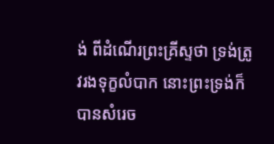ង់ ពីដំណើរព្រះគ្រីស្ទថា ទ្រង់ត្រូវរងទុក្ខលំបាក នោះព្រះទ្រង់ក៏បានសំរេច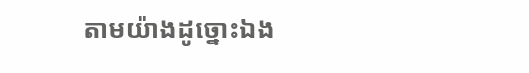តាមយ៉ាងដូច្នោះឯង